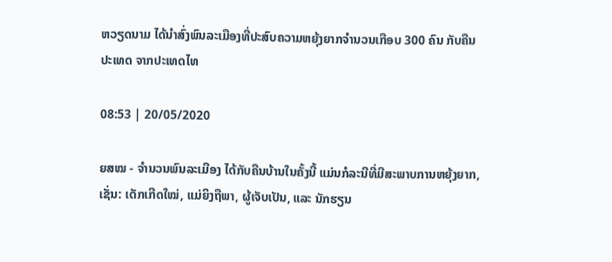ຫວຽດນາມ ໄດ້ນຳສົ່ງພົນລະເມືອງທີ່ປະສົບຄວາມຫຍຸ້ງຍາກຈຳນວນເກືອບ 300 ຄົນ ກັບຄືນປະເທດ ຈາກປະເທດໄທ

08:53 | 20/05/2020

ຍສໝ - ຈຳນວນພົນລະເມືອງ ໄດ້ກັບຄືນບ້ານໃນຄັ້ງນີ້ ແມ່ນກໍລະນີທີ່ມີສະພາບການຫຍຸ້ງຍາກ, ເຊັ່ນ: ເດັກເກີດໃໝ່, ແມ່ຍິງຖືພາ, ຜູ້ເຈັບເປັນ, ແລະ ນັກຮຽນ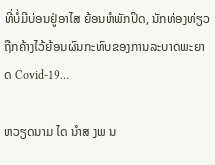ທີ່ບໍ່ມີບ່ອນຢູ່ອາໄສ ຍ້ອນຫໍພັກປິດ, ນັກທ່ອງທ່ຽວຖືກຄ້າງໄວ້ຍ້ອນຜົນກະທົບຂອງການລະບາດພະຍາດ Covid-19…

ຫວຽດນາມ ໄດ ນຳສ ງພ ນ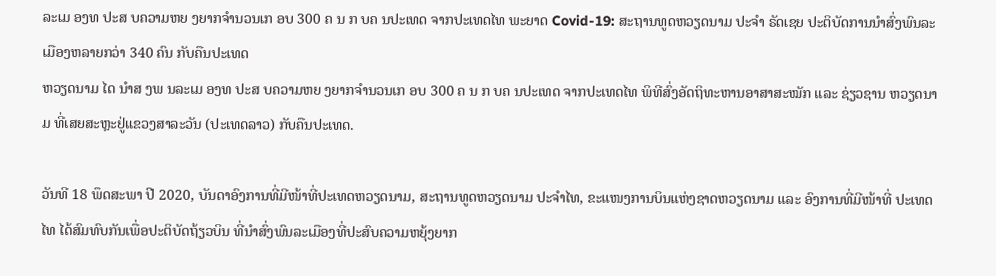ລະເມ ອງທ ປະສ ບຄວາມຫຍ ງຍາກຈຳນວນເກ ອບ 300 ຄ ນ ກ ບຄ ນປະເທດ ຈາກປະເທດໄທ ພະຍາດ Covid-19: ສະຖານທູດຫວຽດນາມ ປະຈຳ ຣັດເຊຍ ປະຕິບັດການນຳສົ່ງພົນລະເມືອງຫລາຍກວ່າ 340 ຄົນ ກັບຄືນປະເທດ
ຫວຽດນາມ ໄດ ນຳສ ງພ ນລະເມ ອງທ ປະສ ບຄວາມຫຍ ງຍາກຈຳນວນເກ ອບ 300 ຄ ນ ກ ບຄ ນປະເທດ ຈາກປະເທດໄທ ພິທີສົ່ງອັດຖິທະຫານອາສາສະໝັກ ແລະ ຊ່ຽວຊານ ຫວຽດນາມ ທີ່ເສຍສະຫຼະຢູ່ແຂວງສາລະວັນ (ປະເທດລາວ) ກັບຄືນປະເທດ.

ວັນທີ 18 ພຶດສະພາ ປີ 2020, ບັນດາອົງການທີ່ມີໜ້າທີ່ປະເທດຫວຽດນາມ, ສະຖານທູດຫວຽດນາມ ປະຈຳໄທ, ຂະແໜງການບິນແຫ່ງຊາດຫວຽດນາມ ແລະ ອົງການທີ່ມີໜ້າທີ່ ປະເທດໄທ ໄດ້ສົມທົບກັນເພື່ອປະຕິບັດຖ້ຽວບິນ ທີ່ນຳສົ່ງພົນລະເມືອງທີ່ປະສົບຄວາມຫຍຸ້ງຍາກ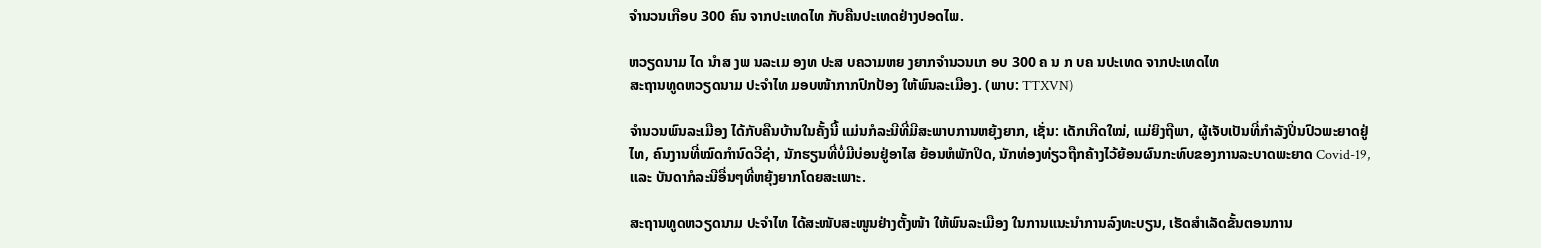ຈຳນວນເກືອບ 300 ຄົນ ຈາກປະເທດໄທ ກັບຄືນປະເທດຢ່າງປອດໄພ.

ຫວຽດນາມ ໄດ ນຳສ ງພ ນລະເມ ອງທ ປະສ ບຄວາມຫຍ ງຍາກຈຳນວນເກ ອບ 300 ຄ ນ ກ ບຄ ນປະເທດ ຈາກປະເທດໄທ
ສະຖານທູດຫວຽດນາມ ປະຈຳໄທ ມອບໜ້າກາກປົກປ້ອງ ໃຫ້ພົນລະເມືອງ. (ພາບ: TTXVN)

ຈຳນວນພົນລະເມືອງ ໄດ້ກັບຄືນບ້ານໃນຄັ້ງນີ້ ແມ່ນກໍລະນີທີ່ມີສະພາບການຫຍຸ້ງຍາກ, ເຊັ່ນ: ເດັກເກີດໃໝ່, ແມ່ຍິງຖືພາ, ຜູ້ເຈັບເປັນທີ່ກໍາລັງປິ່ນປົວພະຍາດຢູ່ໄທ, ຄົນງານທີ່ໝົດກຳນົດວີຊ່າ, ນັກຮຽນທີ່ບໍ່ມີບ່ອນຢູ່ອາໄສ ຍ້ອນຫໍພັກປິດ, ນັກທ່ອງທ່ຽວຖືກຄ້າງໄວ້ຍ້ອນຜົນກະທົບຂອງການລະບາດພະຍາດ Covid-19, ແລະ ບັນດາກໍລະນີອື່ນໆທີ່ຫຍຸ້ງຍາກໂດຍສະເພາະ.

ສະຖານທູດຫວຽດນາມ ປະຈຳໄທ ໄດ້ສະໜັບສະໜູນຢ່າງຕັ້ງໜ້າ ໃຫ້ພົນລະເມືອງ ໃນການແນະນຳການລົງທະບຽນ, ເຮັດສຳເລັດຂັ້ນຕອນການ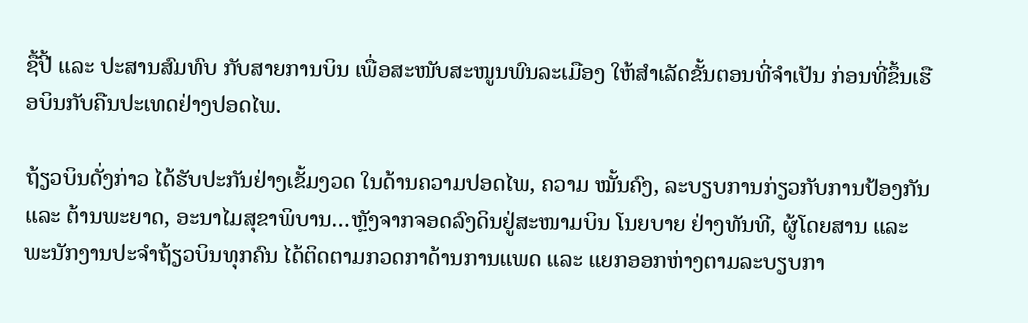ຊື້ປີ້ ແລະ ປະສານສົມທົບ ກັບສາຍການບິນ ເພື່ອສະໜັບສະໜູນພົນລະເມືອງ ໃຫ້ສຳເລັດຂັ້ນຕອນທີ່ຈຳເປັນ ກ່ອນທີ່ຂຶ້ນເຮືອບິນກັບຄືນປະເທດຢ່າງປອດໄພ.

ຖ້ຽວບິນດັ່ງກ່າວ ໄດ້ຮັບປະກັນຢ່າງເຂັ້ມງວດ ໃນດ້ານຄວາມປອດໄພ, ຄວາມ ໝັ້ນຄົງ, ລະບຽບການກ່ຽວກັບການປ້ອງກັນ ແລະ ຕ້ານພະຍາດ, ອະນາໄມສຸຂາພິບານ…ຫຼັງຈາກຈອດລົງດິນຢູ່ສະໜາມບິນ ໂນຍບາຍ ຢ່າງທັນທີ, ຜູ້ໂດຍສານ ແລະ ພະນັກງານປະຈຳຖ້ຽວບິນທຸກຄົນ ໄດ້ຕິດຕາມກວດກາດ້ານການແພດ ແລະ ແຍກອອກຫ່າງຕາມລະບຽບກາ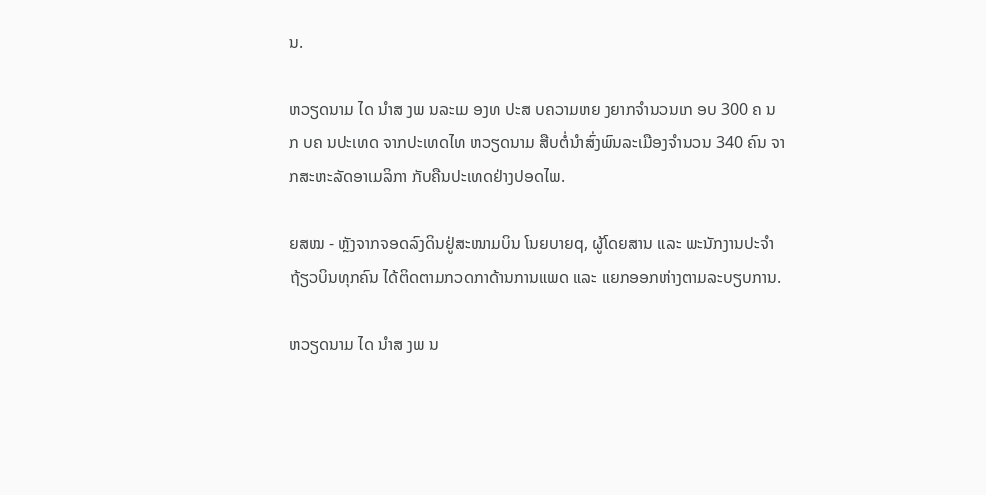ນ.

ຫວຽດນາມ ໄດ ນຳສ ງພ ນລະເມ ອງທ ປະສ ບຄວາມຫຍ ງຍາກຈຳນວນເກ ອບ 300 ຄ ນ ກ ບຄ ນປະເທດ ຈາກປະເທດໄທ ຫວຽດນາມ ສືບຕໍ່ນຳສົ່ງພົນລະເມືອງຈຳນວນ 340 ຄົນ ຈາກສະຫະລັດອາເມລິກາ ກັບຄືນປະເທດຢ່າງປອດໄພ.

ຍສໝ - ຫຼັງຈາກຈອດລົງດິນຢູ່ສະໜາມບິນ ໂນຍບາຍq, ຜູ້ໂດຍສານ ແລະ ພະນັກງານປະຈຳຖ້ຽວບິນທຸກຄົນ ໄດ້ຕິດຕາມກວດກາດ້ານການແພດ ແລະ ແຍກອອກຫ່າງຕາມລະບຽບການ.

ຫວຽດນາມ ໄດ ນຳສ ງພ ນ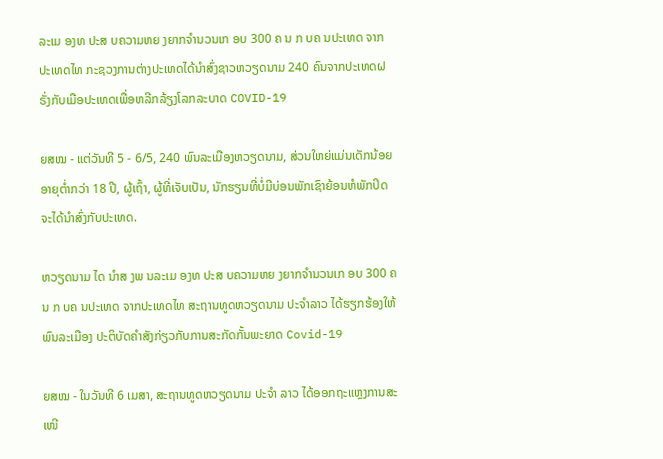ລະເມ ອງທ ປະສ ບຄວາມຫຍ ງຍາກຈຳນວນເກ ອບ 300 ຄ ນ ກ ບຄ ນປະເທດ ຈາກປະເທດໄທ ກະຊວງການຕ່າງປະເທດໄດ້ນໍາສົ່ງຊາວຫວຽດນາມ 240 ຄົນຈາກປະເທດຝຣັ່ງກັບເມືອປະເທດເພື່ອຫລີກລ້ຽງໂລກລະບາດ COVID-19

ຍສໝ - ແຕ່ວັນທີ 5 - 6/5, 240 ພົນລະເມືອງຫວຽດນາມ, ສ່ວນໃຫຍ່ແມ່ນເດັກນ້ອຍອາຍຸຕ່ຳກວ່າ 18 ປີ, ຜູ້ເຖົ້າ, ຜູ້ທີ່ເຈັບເປັນ, ນັກຮຽນທີ່ບໍ່ມີບ່ອນພັກເຊົາຍ້ອນຫໍພັກປິດຈະໄດ້ນຳສົ່ງກັບປະເທດ.

ຫວຽດນາມ ໄດ ນຳສ ງພ ນລະເມ ອງທ ປະສ ບຄວາມຫຍ ງຍາກຈຳນວນເກ ອບ 300 ຄ ນ ກ ບຄ ນປະເທດ ຈາກປະເທດໄທ ສະຖານທູດຫວຽດນາມ ປະຈຳລາວ ໄດ້ຮຽກຮ້ອງໃຫ້ພົນລະເມືອງ ປະຕິບັດຄຳສັງກ່ຽວກັບການສະກັດກັ້ນພະຍາດ Covid-19

ຍສໝ - ໃນວັນທີ 6 ເມສາ, ສະຖານທູດຫວຽດນາມ ປະຈຳ ລາວ ໄດ້ອອກຖະແຫຼງການສະເໜີ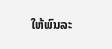ໃຫ້ພົນລະ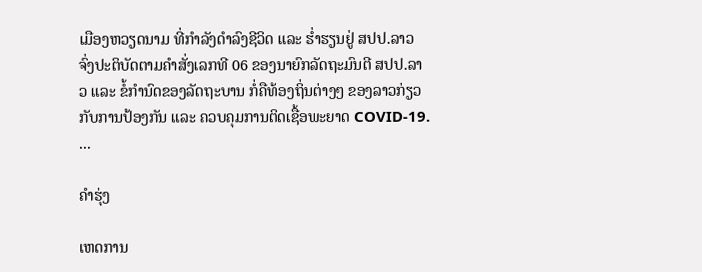ເມືອງຫວຽດນາມ ທີ່ກຳລັງດຳລົງຊີວິດ ແລະ ຮໍ່າຮຽນຢູ່ ສປປ.ລາວ ຈົ່ງປະຕິບັດຕາມຄຳສັ່ງເລກທີ 06 ຂອງນາຍົກລັດຖະມົນຕີ ສປປ.ລາວ ແລະ ຂໍ້ກຳນົດຂອງລັດຖະບານ ກໍ່ຄືທ້ອງຖິ່ນຕ່າງໆ ຂອງລາວກ່ຽວກັບການປ້ອງກັນ ແລະ ຄວບຄຸມການຕິດເຊື້ອພະຍາດ COVID-19. ...

ຄຳຮຸ່ງ

ເຫດການ